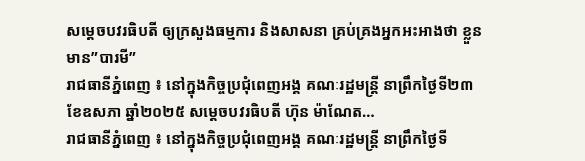សម្តេចបវរធិបតី ឲ្យក្រសួងធម្មការ និងសាសនា គ្រប់គ្រងអ្នកអះអាងថា ខ្លួនមាន”បារមី”
រាជធានីភ្នំពេញ ៖ នៅក្នុងកិច្ចប្រជុំពេញអង្គ គណៈរដ្ឋមន្ត្រី នាព្រឹកថ្ងៃទី២៣ ខែឧសភា ឆ្នាំ២០២៥ សម្តេចបវរធិបតី ហ៊ុន ម៉ាណែត…
រាជធានីភ្នំពេញ ៖ នៅក្នុងកិច្ចប្រជុំពេញអង្គ គណៈរដ្ឋមន្ត្រី នាព្រឹកថ្ងៃទី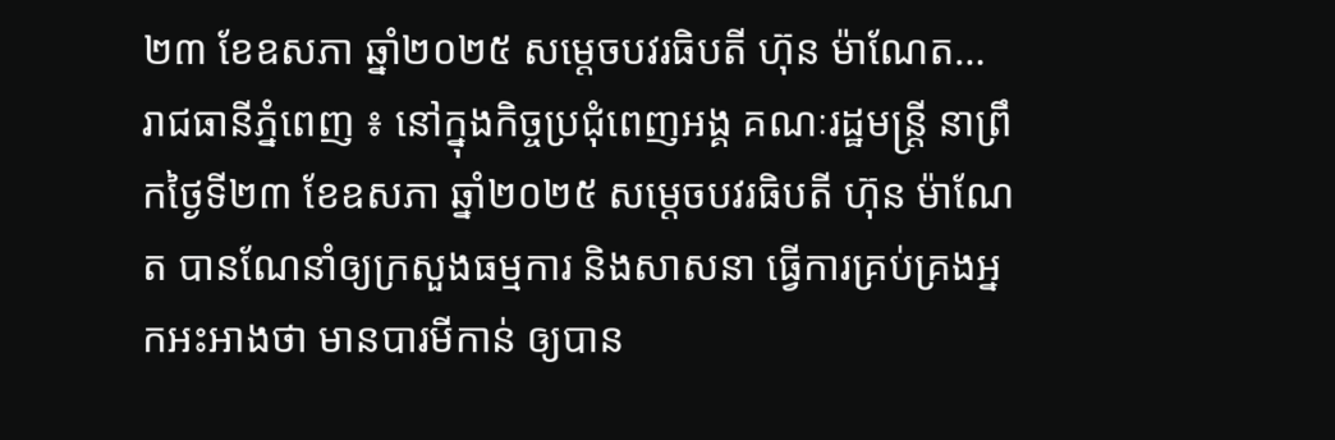២៣ ខែឧសភា ឆ្នាំ២០២៥ សម្តេចបវរធិបតី ហ៊ុន ម៉ាណែត…
រាជធានីភ្នំពេញ ៖ នៅក្នុងកិច្ចប្រជុំពេញអង្គ គណៈរដ្ឋមន្ត្រី នាព្រឹកថ្ងៃទី២៣ ខែឧសភា ឆ្នាំ២០២៥ សម្តេចបវរធិបតី ហ៊ុន ម៉ាណែត បានណែនាំឲ្យក្រសួងធម្មការ និងសាសនា ធ្វើការគ្រប់គ្រងអ្នកអះអាងថា មានបារមីកាន់ ឲ្យបាន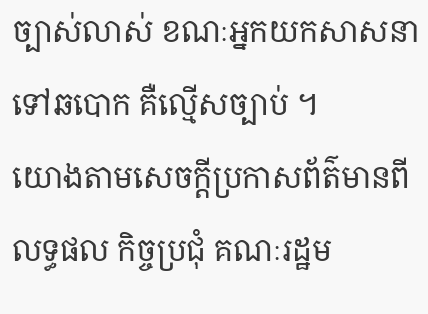ច្បាស់លាស់ ខណៈអ្នកយកសាសនា ទៅឆបោក គឺល្មើសច្បាប់ ។
យោងតាមសេចក្តីប្រកាសព័ត៌មានពីលទ្ធផល កិច្ចប្រជុំ គណៈរដ្ឋម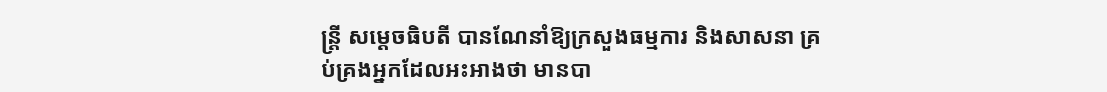ន្ត្រី សម្តេចធិបតី បានណែនាំឱ្យក្រសួងធម្មការ និងសាសនា គ្រប់គ្រងអ្នកដែលអះអាងថា មានបា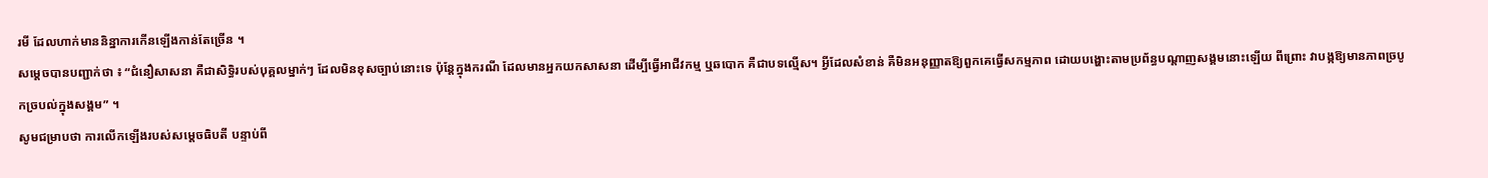រមី ដែលហាក់មាននិន្នាការកើនឡើងកាន់តែច្រើន ។
សម្តេចបានបញ្ជាក់ថា ៖ “ជំនឿសាសនា គឺជាសិទ្ធិរបស់បុគ្គលម្នាក់ៗ ដែលមិនខុសច្បាប់នោះទេ ប៉ុន្តែក្នុងករណី ដែលមានអ្នកយកសាសនា ដើម្បីធ្វើអាជីវកម្ម ឬឆបោក គឺជាបទល្មើស។ អ្វីដែលសំខាន់ គឺមិនអនុញ្ញាតឱ្យពួកគេធ្វើសកម្មភាព ដោយបង្ហោះតាមប្រព័ន្ធបណ្តាញសង្គមនោះឡើយ ពីព្រោះ វាបង្កឱ្យមានភាពច្របូកច្របល់ក្នុងសង្គម” ។
សូមជម្រាបថា ការលើកឡើងរបស់សម្តេចធិបតី បន្ទាប់ពី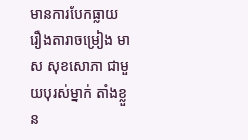មានការបែកធ្លាយរឿងតារាចម្រៀង មាស សុខសោភា ជាមួយបុរស់ម្នាក់ តាំងខ្លួន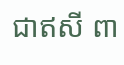ជាឥសី ពា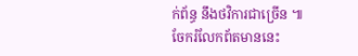ក់ព័ន្ធ នឹងថវិការជាច្រើន ៕
ចែករំលែកព័តមាននេះ